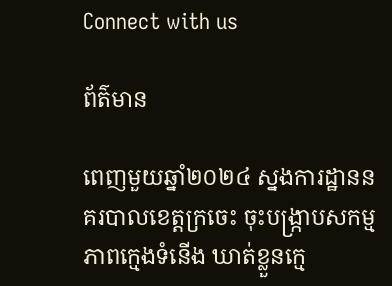Connect with us

ព័ត៌មាន

ពេញមួយឆ្នាំ២០២៤ ស្នងការដ្ឋាននគរបាលខេត្តក្រចេះ ចុះបង្ក្រាបសកម្មភាពក្មេងទំនើង ឃាត់ខ្លួនក្មេ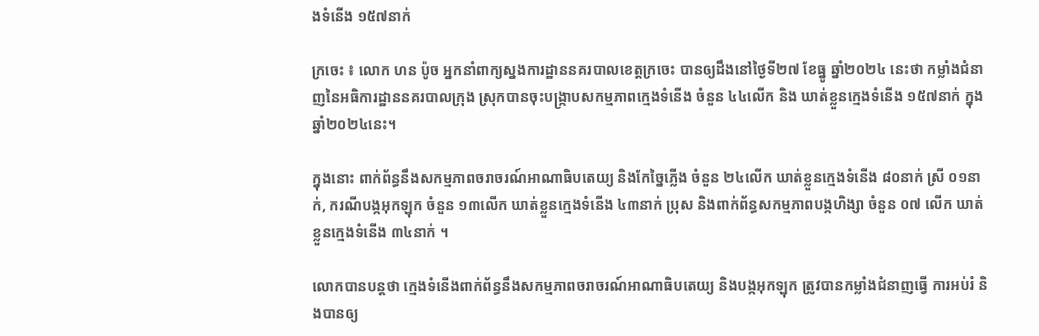ងទំនើង ១៥៧នាក់

ក្រចេះ ៖ លោក ហន ប៉ូច អ្នកនាំពាក្យស្នងការដ្ឋាននគរបាលខេត្តក្រចេះ បានឲ្យដឹងនៅថ្ងៃទី២៧ ខែធ្នូ ឆ្នាំ២០២៤ នេះថា កម្លាំងជំនាញនៃអធិការដ្ឋាននគរបាលក្រុង ស្រុកបានចុះបង្ក្រាបសកម្មភាពក្មេងទំនើង ចំនួន ៤៤លើក និង ឃាត់ខ្លួនក្មេងទំនើង ១៥៧នាក់ ក្នុងឆ្នាំ២០២៤នេះ។

ក្នុងនោះ ពាក់ព័ន្ធនឹងសកម្មភាពចរាចរណ៍អាណាធិបតេយ្យ និងកែច្នៃភ្លើង ចំនួន ២៤លើក ឃាត់ខ្លួនក្មេងទំនើង ៨០នាក់ ស្រី ០១នាក់, ករណីបង្កអុកឡុក ចំនួន ១៣លើក ឃាត់ខ្លួនក្មេងទំនើង ៤៣នាក់ ប្រុស និងពាក់ព័ន្ធសកម្មភាពបង្កហិង្សា ចំនួន ០៧ លើក ឃាត់ខ្លួនក្មេងទំនើង ៣៤នាក់ ។

លោកបានបន្តថា ក្មេងទំនើងពាក់ព័ន្ធនឹងសកម្មភាពចរាចរណ៍អាណាធិបតេយ្យ និងបង្កអុកឡុក ត្រូវបានកម្លាំងជំនាញធ្វើ ការអប់រំ និងបានឲ្យ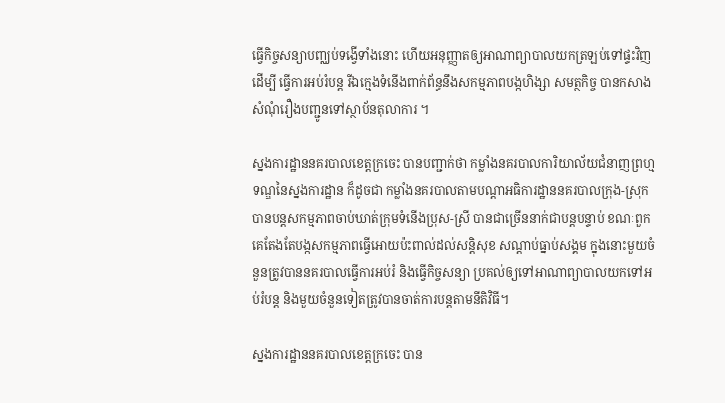ធ្វើកិច្ចសន្យាបញ្ឈប់ទង្វើទាំងនោះ ហើយអនុញ្ញាតឲ្យអាណាព្យាបាលយកត្រឡប់ទៅផ្ទះវិញ ដើម្បី ធ្វើការអប់រំបន្ត រីឯក្មេងទំនើងពាក់ព័ន្ធនឹងសកម្មភាពបង្កហិង្សា សមត្ថកិច្ច បានកសាងសំណុំរឿងបញ្ជូនទៅស្ថាប័នតុលាការ ។

ស្នងការដ្ឋាននគរបាលខេត្តក្រចេះ បានបញ្ជាក់ថា កម្លាំងនគរបាលការិយាល័យជំនាញព្រហ្មទណ្ឌនៃស្នងការដ្ឋាន ក៏ដូចជា កម្លាំងនគរបាលតាមបណ្តាអធិការដ្ឋាននគរបាលក្រុង-ស្រុក បានបន្តសកម្មភាពចាប់ឃាត់ក្រុមទំនើងប្រុស-ស្រី បានជាច្រើននាក់ជាបន្តបន្ទាប់ ខណៈពួកគេតែងតែបង្កសកម្មភាពធ្វើអោយប៉ះពាល់ដល់សន្តិសុខ សណ្តាប់ធ្នាប់សង្គម ក្នុងនោះមួយចំនួនត្រូវបាននគរបាលធ្វើការអប់រំ និងធ្វើកិច្ចសន្យា ប្រគល់ឲ្យទៅអាណាព្យាបាលយកទៅអប់រំបន្ត និងមួយចំនួនទៀតត្រូវបានចាត់ការបន្តតាមនីតិវិធី។

ស្នងការដ្ឋាននគរបាលខេត្តក្រចេះ បាន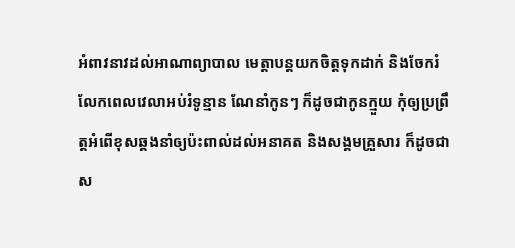អំពាវនាវដល់អាណាព្យាបាល មេត្តាបន្តយកចិត្តទុកដាក់ និងចែករំលែកពេលវេលាអប់រំទូន្មាន ណែនាំកូនៗ ក៏ដូចជាកូនក្មួយ កុំឲ្យប្រព្រឹត្តអំពើខុសឆ្គងនាំឲ្យប៉ះពាល់ដល់អនាគត និងសង្គមគ្រួសារ ក៏ដូចជាស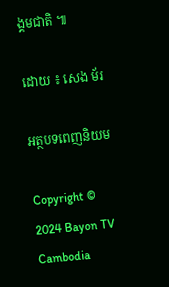ង្គមជាតិ ៕

ដោយ ៖ សេង ម័រ

អត្ថបទពេញនិយម

Copyright © 2024 Bayon TV Cambodia